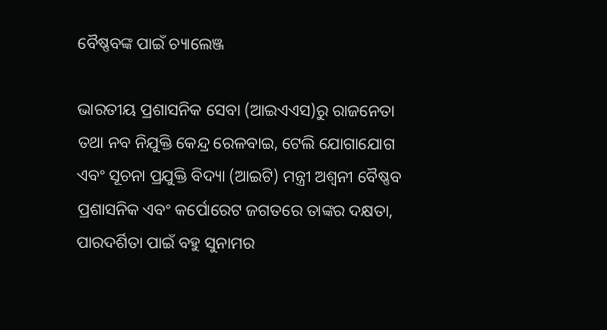ବୈଷ୍ଣବଙ୍କ ପାଇଁ ଚ୍ୟାଲେଞ୍ଜ

ଭାରତୀୟ ପ୍ରଶାସନିକ ସେବା (ଆଇଏଏସ)ରୁ ରାଜନେତା ତଥା ନବ ନିଯୁକ୍ତି କେନ୍ଦ୍ର ରେଳବାଇ, ଟେଲି ଯୋଗାଯୋଗ ଏବଂ ସୂଚନା ପ୍ରଯୁକ୍ତି ବିଦ୍ୟା (ଆଇଟି) ମନ୍ତ୍ରୀ ଅଶ୍ୱନୀ ବୈଷ୍ଣବ ପ୍ରଶାସନିକ ଏବଂ କର୍ପୋରେଟ ଜଗତରେ ତାଙ୍କର ଦକ୍ଷତା, ପାରଦର୍ଶିତା ପାଇଁ ବହୁ ସୁନାମର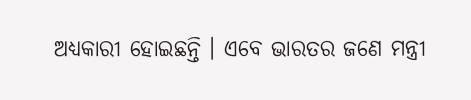ଅଧ୍ୟକାରୀ ହୋଇଛନ୍ତି । ଏବେ ଭାରତର ଜଣେ ମନ୍ତ୍ରୀ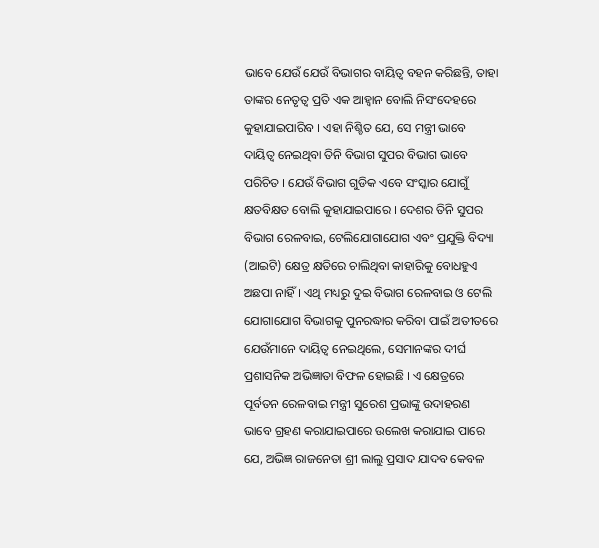ଭାବେ ଯେଉଁ ଯେଉଁ ବିଭାଗର ବାୟିତ୍ୱ ବହନ କରିଛନ୍ତି, ତାହା ତାଙ୍କର ନେତୃତ୍ୱ ପ୍ରତି ଏକ ଆହ୍ୱାନ ବୋଲି ନିସଂଦେହରେ କୁହାଯାଇପାରିବ । ଏହା ନିଶ୍ଚିତ ଯେ, ସେ ମନ୍ତ୍ରୀ ଭାବେ ଦାୟିତ୍ୱ ନେଇଥିବା ତିନି ବିଭାଗ ସୁପର ବିଭାଗ ଭାବେ ପରିଚିତ । ଯେଉଁ ବିଭାଗ ଗୁଡିକ ଏବେ ସଂସ୍କାର ଯୋଗୁଁ କ୍ଷତବିକ୍ଷତ ବୋଲି କୁହାଯାଇପାରେ । ଦେଶର ତିନି ସୁପର ବିଭାଗ ରେଳବାଇ, ଟେଲିଯୋଗାଯୋଗ ଏବଂ ପ୍ରଯୁକ୍ତି ବିଦ୍ୟା (ଆଇଟି) କ୍ଷେତ୍ର କ୍ଷତିରେ ଚାଲିଥିବା କାହାରିକୁ ବୋଧହୁଏ ଅଛପା ନାହିଁ । ଏଥି ମଧ୍ୟରୁ ଦୁଇ ବିଭାଗ ରେଳବାଇ ଓ ଟେଲି ଯୋଗାଯୋଗ ବିଭାଗକୁ ପୁନରଦ୍ଧାର କରିବା ପାଇଁ ଅତୀତରେ ଯେଉଁମାନେ ଦାୟିତ୍ୱ ନେଇଥିଲେ, ସେମାନଙ୍କର ଦୀର୍ଘ ପ୍ରଶାସନିକ ଅଭିଜ୍ଞାତା ବିଫଳ ହୋଇଛି । ଏ କ୍ଷେତ୍ରରେ ପୂର୍ବତନ ରେଳବାଇ ମନ୍ତ୍ରୀ ସୁରେଶ ପ୍ରଭାଙ୍କୁ ଉଦାହରଣ ଭାବେ ଗ୍ରହଣ କରାଯାଇପାରେ ଉଲେଖ କରାଯାଇ ପାରେ ଯେ, ଅଭିଜ୍ଞ ରାଜନେତା ଶ୍ରୀ ଲାଲୁ ପ୍ରସାଦ ଯାଦବ କେବଳ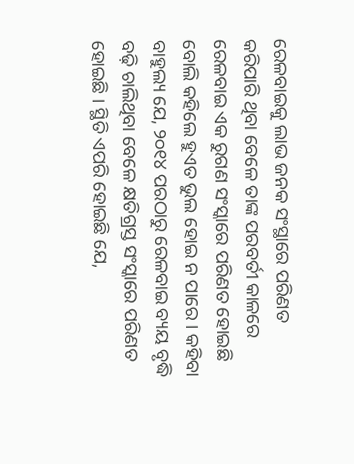ରେଳବାଇକୁ ଲାଭ ଜନକ ସଂସ୍ଥାରେ ପରିଣତ କରିପାରି ଥିବା ବେଳେ ତାଙ୍କ ପରବର୍ତୀ କାଳରେ ରେଳବାଇ ଏକ ରୁଗଣ ସଂସ୍କାରେ ପରିଣତ ହୋଇଛି ବୋଲି କହିଲେ ହୁଏତ ଭୁଲ ହୋଇ ନ ପାରେ । କହିବା ବାହୁଲ୍ୟ ଯେ, ୨୦୧୪ ପରଠାରୁ ରେଳବାଇ ବ୍ୟୟ ବୃଦ୍ଧି ବଢ଼ି ଚାଲିଥିବା ବେଳେ କ୍ଷତିଗ୍ରସ୍ତ ସଂସ୍କାରେ ପରିଣତ ହୋଇଛି । ସ୍ଥିତି ଏପରି ହୋଇଛି ଯେ,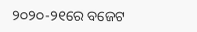୨୦୨୦-୨୧ରେ ବଜେଟ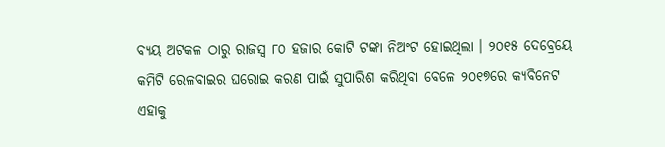ବ୍ୟୟ ଅଟକଳ ଠାରୁ ରାଜସ୍ୱ ୮୦ ହଜାର କୋଟି ଟଙ୍କା ନିଅଂଟ ହୋଇଥିଲା । ୨୦୧୫ ଦେବ୍ରେୟେ କମିଟି ରେଳବାଇର ଘରୋଇ କରଣ ପାଇଁ ସୁପାରିଶ କରିଥିବା ବେଳେ ୨୦୧୭ରେ କ୍ୟବିନେଟ ଏହାକୁ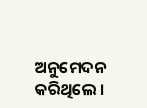ଅନୁମେଦନ କରିଥିଲେ ।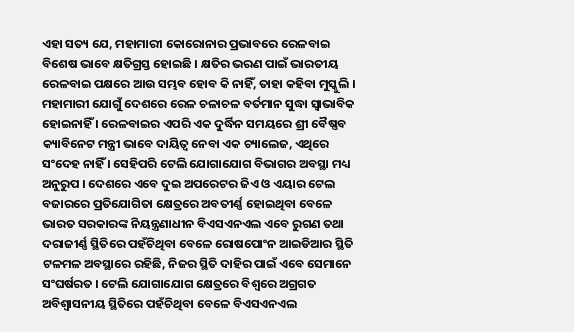ଏହା ସତ୍ୟ ଯେ, ମହାମାରୀ କୋରୋନାର ପ୍ରଭାବରେ ରେଳବାଇ ବିଶେଷ ଭାବେ କ୍ଷତିଗ୍ରସ୍ତ ହୋଇଛି । କ୍ଷତିର ଭରଣ ପାଇଁ ଭାରତୀୟ ରେଳବାଇ ପକ୍ଷରେ ଆଉ ସମ୍ଭବ ହୋବ କି ନାହିଁ, ତାହା କହିବା ମୁସ୍କୁଲି । ମହାମାରୀ ଯୋଗୁଁ ଦେଶରେ ରେଳ ଚଳାଚଳ ବର୍ତମାନ ସୁଦ୍ଧା ସ୍ୱାଭାବିକ ହୋଇନାହିଁ । ରେଳବାଇର ଏପରି ଏକ ଦୁର୍ଦ୍ଧିନ ସମୟରେ ଶ୍ରୀ ବୈଷ୍ଣବ କ୍ୟାବିନେଟ ମନ୍ତ୍ରୀ ଭାବେ ଦାୟିତ୍ୱ ନେବା ଏକ ଚ୍ୟାଲେଜ, ଏଥିରେ ସଂଦେହ ନାହିଁ । ସେହିପରି ଟେଲି ଯୋଗାଯୋଗ ବିଭାଗର ଅବସ୍ଥା ମଧ୍ୟ ଅନୁରୁପ । ଦେଶରେ ଏବେ ଦୁଇ ଅପରେଟର ଜିଏ ଓ ଏୟାର ଟେଲ ବଜାରରେ ପ୍ରତିଯୋଗିତା କ୍ଷେତ୍ରରେ ଅବତୀର୍ଣ୍ଣ ହୋଇଥିବା ବେଳେ ଭାରତ ସରକାରଙ୍କ ନିୟନ୍ତ୍ରଣାଧୀନ ବିଏସଏନଏଲ ଏବେ ରୁଗଣ ତଥା ଦରାଜୀର୍ଣ୍ଣ ସ୍ଥିତିରେ ପହଁଚିଥିବା ବେଳେ ରୋଷପୋଂନ ଆଇଡିଆର ସ୍ଥିତି ଟଳମଳ ଅବସ୍ଥାରେ ରହିଛି, ନିଜର ସ୍ଥିତି ଦାହିର ପାଇଁ ଏବେ ସେମାନେ ସଂଘର୍ଷରତ । ଟେଲି ଯୋଗାଯୋଗ କ୍ଷେତ୍ରରେ ବିଶ୍ୱରେ ଅଗ୍ରଗତ ଅବିଶ୍ୱାସନୀୟ ସ୍ଥିତିରେ ପହଁଚିଥିବା ବେଳେ ବିଏସଏନଏଲ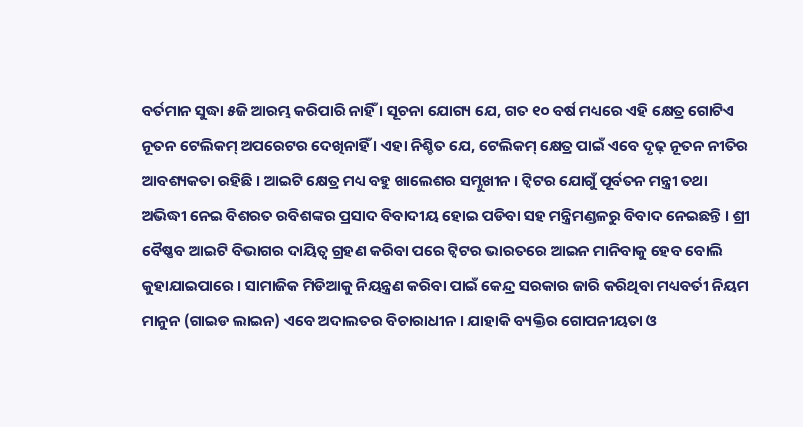ବର୍ତମାନ ସୁଦ୍ଧା ୫ଜି ଆରମ୍ଭ କରିପାରି ନାହିଁ । ସୂଚନା ଯୋଗ୍ୟ ଯେ, ଗତ ୧୦ ବର୍ଷ ମଧ୍ୟରେ ଏହି କ୍ଷେତ୍ର ଗୋଟିଏ ନୂତନ ଟେଲିକମ୍ ଅପରେଟର ଦେଖିନାହିଁ । ଏହା ନିଶ୍ଚିତ ଯେ, ଟେଲିକମ୍ କ୍ଷେତ୍ର ପାଇଁ ଏବେ ଦୃଢ଼ ନୂତନ ନୀତିର ଆବଶ୍ୟକତା ରହିଛି । ଆଇଟି କ୍ଷେତ୍ର ମଧ୍ୟ ବହୁ ଖାଲେଶର ସମ୍ନୁଖୀନ । ଟ୍ୱିଟର ଯୋଗୁଁ ପୂର୍ବତନ ମନ୍ତ୍ରୀ ତଥା ଅଭିଦ୍ଧୀ ନେଇ ବିଶରତ ରବିଶଙ୍କର ପ୍ରସାଦ ବିବାଦୀୟ ହୋଇ ପଡିବା ସହ ମନ୍ତ୍ରିମଣ୍ଡଳରୁ ବିବାଦ ନେଇଛନ୍ତି । ଶ୍ରୀ ବୈଷ୍ଣବ ଆଇଟି ବିଭାଗର ଦାୟିତ୍ୱ ଗ୍ରହଣ କରିବା ପରେ ଟ୍ୱିଟର ଭାରତରେ ଆଇନ ମାନିବାକୁ ହେବ ବୋଲି କୁହାଯାଇପାରେ । ସାମାଜିକ ମିଡିଆକୁ ନିୟନ୍ତ୍ରଣ କରିବା ପାଇଁ କେନ୍ଦ୍ର ସରକାର ଜାରି କରିଥିବା ମଧ୍ୟବର୍ତୀ ନିୟମ ମାନୁନ (ଗାଇଡ ଲାଇନ) ଏବେ ଅଦାଲତର ବିଚାରାଧୀନ । ଯାହାକି ବ୍ୟକ୍ତିର ଗୋପନୀୟତା ଓ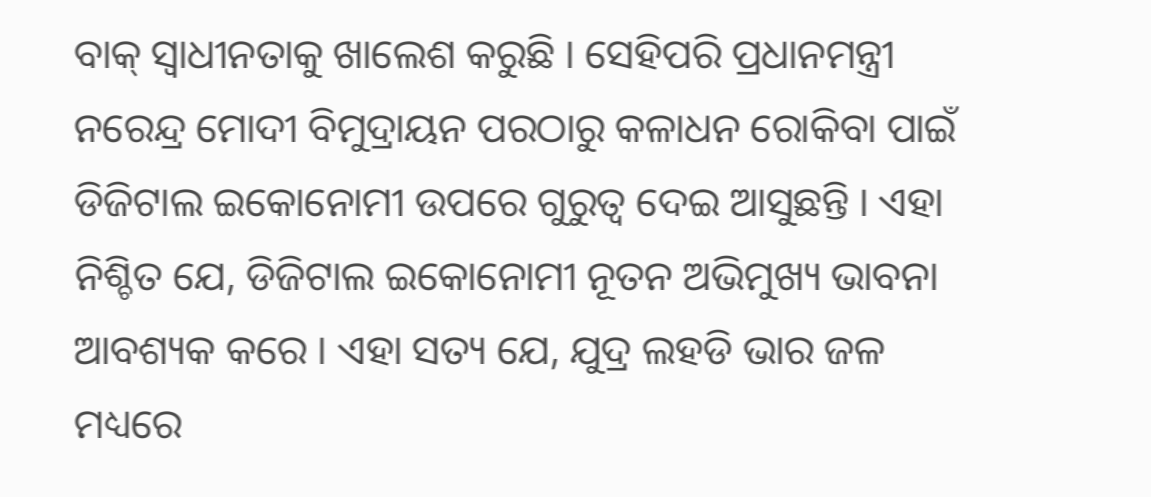ବାକ୍ ସ୍ୱାଧୀନତାକୁ ଖାଲେଶ କରୁଛି । ସେହିପରି ପ୍ରଧାନମନ୍ତ୍ରୀ ନରେନ୍ଦ୍ର ମୋଦୀ ବିମୁଦ୍ରାୟନ ପରଠାରୁ କଳାଧନ ରୋକିବା ପାଇଁ ଡିଜିଟାଲ ଇକୋନୋମୀ ଉପରେ ଗୁରୁତ୍ୱ ଦେଇ ଆସୁଛନ୍ତି । ଏହା ନିଶ୍ଚିତ ଯେ, ଡିଜିଟାଲ ଇକୋନୋମୀ ନୂତନ ଅଭିମୁଖ୍ୟ ଭାବନା ଆବଶ୍ୟକ କରେ । ଏହା ସତ୍ୟ ଯେ, ଯୁଦ୍ର ଲହଡି ଭାର ଜଳ ମଧ୍ୟରେ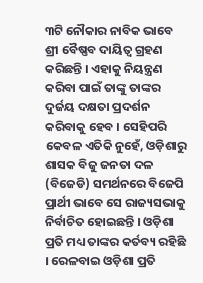୩ଟି ନୌକାର ନାବିକ ଭାବେ ଶ୍ରୀ ବୈଷ୍ଣବ ଦାୟିତ୍ୱ ଗ୍ରହଣ କରିଛନ୍ତି । ଏହାକୁ ନିୟନ୍ତ୍ରଣ କରିବା ପାଇଁ ତାଙ୍କୁ ତାଙ୍କର ଦୁର୍ଜୟ ଦକ୍ଷତା ପ୍ରଦର୍ଶନ କରିବାକୁ ହେବ । ସେହିପରି କେବଳ ଏତିକି ନୁହେଁ, ଓଡ଼ିଶାରୁ ଶାସକ ବିଜୁ ଜନତା ଦଳ (ବିଜେଡି) ସମର୍ଥନରେ ବିଜେପି ପ୍ରାର୍ଥୀ ଭାବେ ସେ ରାଜ୍ୟସଭାକୁ ନିର୍ବାଚିତ ହୋଇଛନ୍ତି । ଓଡ଼ିଶା ପ୍ରତି ମଧ୍ୟ ତାଙ୍କର କର୍ତବ୍ୟ ରହିଛି । ରେଳବାଇ ଓଡ଼ିଶା ପ୍ରତି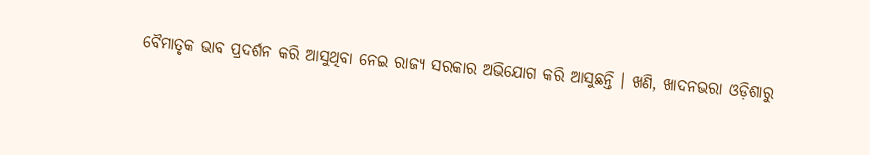ବୈମାତୃକ ଭାବ ପ୍ରଦର୍ଶନ କରି ଆସୁଥିବା ନେଇ ରାଜ୍ୟ ସରକାର ଅଭିଯୋଗ କରି ଆସୁଛନ୍ତି । ଖଣି, ଖାଦନଭରା ଓଡ଼ିଶାରୁ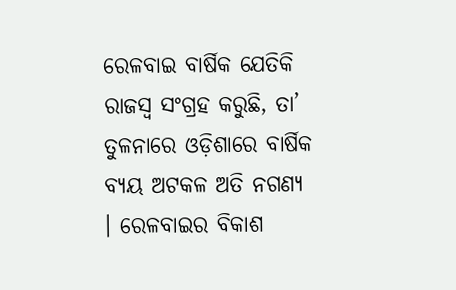ରେଳବାଇ ବାର୍ଷିକ ଯେତିକି ରାଜସ୍ୱ ସଂଗ୍ରହ କରୁଛି, ତା’ ତୁଳନାରେ ଓଡ଼ିଶାରେ ବାର୍ଷିକ ବ୍ୟୟ ଅଟକଳ ଅତି ନଗଣ୍ୟ । ରେଳବାଇର ବିକାଶ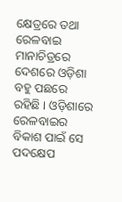କ୍ଷେତ୍ରରେ ତଥା ରେଳବାଇ ମାନାଚିତ୍ରରେ ଦେଶରେ ଓଡ଼ିଶା ବହୁ ପଛରେ ରହିଛି । ଓଡ଼ିଶାରେ ରେଳବାଇର ବିକାଶ ପାଇଁ ସେ ପଦକ୍ଷେପ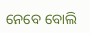ନେବେ ବୋଲି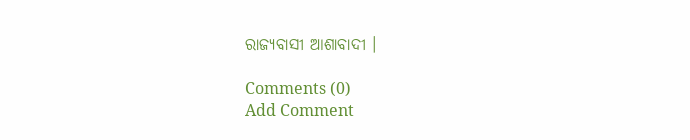ରାଜ୍ୟବାସୀ ଆଶାବାଦୀ ।

Comments (0)
Add Comment